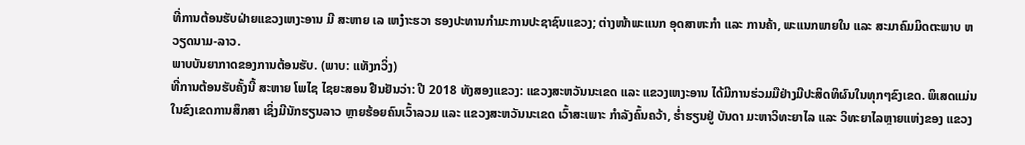ທີ່ການຕ້ອນຮັບຝ່າຍແຂວງເຫງະອານ ມີ ສະຫາຍ ເລ ເຫງ໋າະຮວາ ຮອງປະທານກຳມະການປະຊາຊົນແຂວງ; ຕ່າງໜ້າພະແນກ ອຸດສາຫະກຳ ແລະ ການຄ້າ, ພະແນກພາຍໃນ ແລະ ສະມາຄົມມິດຕະພາບ ຫວຽດນາມ-ລາວ.
ພາບບັນຍາກາດຂອງການຕ້ອນຮັບ. (ພາບ: ແທັງກວິ່ງ)
ທີ່ການຕ້ອນຮັບຄັ້ງນີ້ ສະຫາຍ ໂພໄຊ ໄຊຍະສອນ ຢືນຢັນວ່າ: ປີ 2018 ທັງສອງແຂວງ: ແຂວງສະຫວັນນະເຂດ ແລະ ແຂວງເຫງະອານ ໄດ້ມີການຮ່ວມມືຢ່າງມີປະສິດທິຜົນໃນທຸກໆຂົງເຂດ. ພິເສດແມ່ນໃນຂົງເຂດການສຶກສາ ເຊິ່ງມີນັກຮຽນລາວ ຫຼາຍຮ້ອຍຄົນເວົ້າລວມ ແລະ ແຂວງສະຫວັນນະເຂດ ເວົ້າສະເພາະ ກຳລັງຄົ້ນຄວ້າ, ຮ່ຳຮຽນຢູ່ ບັນດາ ມະຫາວິທະຍາໄລ ແລະ ວິທະຍາໄລຫຼາຍແຫ່ງຂອງ ແຂວງ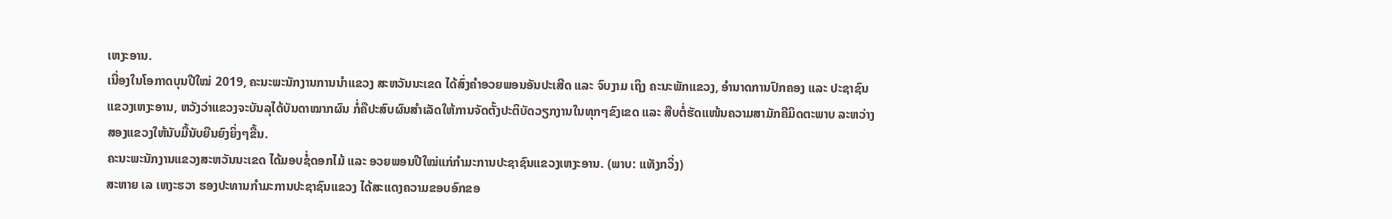ເຫງະອານ.
ເນື່ອງໃນໂອກາດບຸນປີໃໝ່ 2019, ຄະນະພະນັກງານການນຳແຂວງ ສະຫວັນນະເຂດ ໄດ້ສົ່ງຄຳອວຍພອນອັນປະເສີດ ແລະ ຈົບງາມ ເຖິງ ຄະນະພັກແຂວງ, ອຳນາດການປົກຄອງ ແລະ ປະຊາຊົນແຂວງເຫງະອານ, ຫວັງວ່າແຂວງຈະບັນລຸໄດ້ບັນດາໝາກຜົນ ກໍ່ຄືປະສົບຜົນສຳເລັດໃຫ້ການຈັດຕັ້ງປະຕິບັດວຽກງານໃນທຸກໆຂົງເຂດ ແລະ ສືບຕໍ່ຮັດແໜ້ນຄວາມສາມັກຄີມິດຕະພາບ ລະຫວ່າງ ສອງແຂວງໃຫ້ນັບມື້ນັບຍືນຍົງຍິ່ງໆຂື້ນ.
ຄະນະພະນັກງານແຂວງສະຫວັນນະເຂດ ໄດ້ມອບຊໍ່ດອກໄມ້ ແລະ ອວຍພອນປີໃໝ່ແກ່ກຳມະການປະຊາຊົນແຂວງເຫງະອານ. (ພາບ: ແທັງກວິ່ງ)
ສະຫາຍ ເລ ເຫງະຮວາ ຮອງປະທານກຳມະການປະຊາຊົນແຂວງ ໄດ້ສະແດງຄວາມຂອບອົກຂອ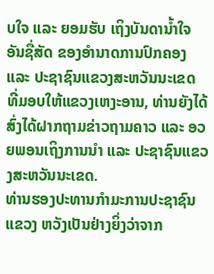ບໃຈ ແລະ ຍອມຮັບ ເຖິງບັນດານ້ຳໃຈອັນຊື່ສັດ ຂອງອຳນາດການປົກຄອງ ແລະ ປະຊາຊົນແຂວງສະຫວັນນະເຂດ ທີ່ມອບໃຫ້ແຂວງເຫງະອານ, ທ່ານຍັງໄດ້ສົ່ງໄດ້ຝາກຖາມຂ່າວຖາມຄາວ ແລະ ອວຍພອນເຖິງການນຳ ແລະ ປະຊາຊົນແຂວງສະຫວັນນະເຂດ.
ທ່ານຮອງປະທານກຳມະການປະຊາຊົນແຂວງ ຫວັງເປັນຢ່າງຍິ່ງວ່າຈາກ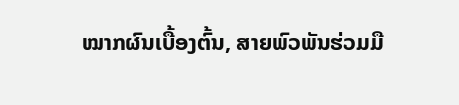ໝາກຜົນເບື້ອງຕົ້ນ, ສາຍພົວພັນຮ່ວມມື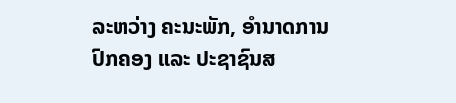ລະຫວ່າງ ຄະນະພັກ, ອຳນາດການປົກຄອງ ແລະ ປະຊາຊົນສ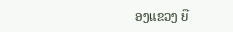ອງແຂວງ ຍື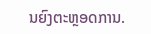ນຍົງຕະຫຼອດການ.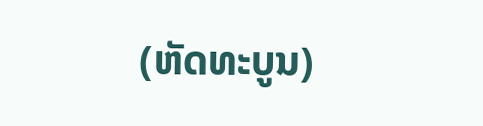(ຫັດທະບູນ)